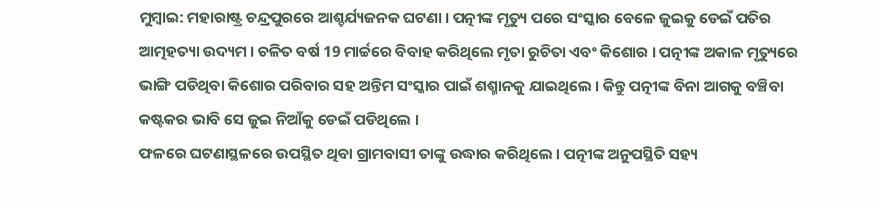ମୁମ୍ବାଇ: ମହାରାଷ୍ଟ୍ର ଚନ୍ଦ୍ରପୁରରେ ଆଶ୍ଚର୍ଯ୍ୟଜନକ ଘଟଣା । ପତ୍ନୀଙ୍କ ମୃତ୍ୟୁ ପରେ ସଂସ୍କାର ବେଳେ ଜୁଇକୁ ଡେଇଁ ପତିର ଆତ୍ମହତ୍ୟା ଉଦ୍ୟମ । ଚଳିତ ବର୍ଷ 19 ମାର୍ଚ୍ଚରେ ବିବାହ କରିଥିଲେ ମୃତା ରୁଚିତା ଏବଂ କିଶୋର । ପତ୍ନୀଙ୍କ ଅକାଳ ମୃତ୍ୟୁରେ ଭାଙ୍ଗି ପଡିଥିବା କିଶୋର ପରିବାର ସହ ଅନ୍ତିମ ସଂସ୍କାର ପାଇଁ ଶଶ୍ମାନକୁ ଯାଇଥିଲେ । କିନ୍ତୁ ପତ୍ନୀଙ୍କ ବିନା ଆଗକୁ ବଞ୍ଚିବା କଷ୍ଟକର ଭାବି ସେ ଜୁଇ ନିଆଁକୁ ଡେଇଁ ପଡିଥିଲେ ।
ଫଳରେ ଘଟଣାସ୍ଥଳରେ ଉପସ୍ଥିତ ଥିବା ଗ୍ରାମବାସୀ ତାଙ୍କୁ ଉଦ୍ଧାର କରିଥିଲେ । ପତ୍ନୀଙ୍କ ଅନୁପସ୍ଥିତି ସହ୍ୟ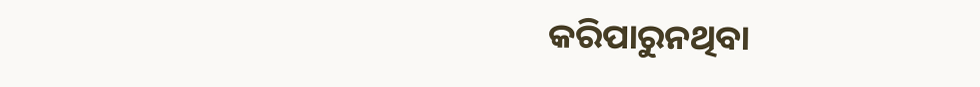କରିପାରୁନଥିବା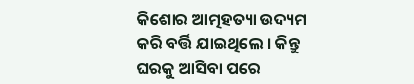କିଶୋର ଆତ୍ମହତ୍ୟା ଉଦ୍ୟମ କରି ବର୍ତ୍ତି ଯାଇଥିଲେ । କିନ୍ତୁ ଘରକୁ ଆସିବା ପରେ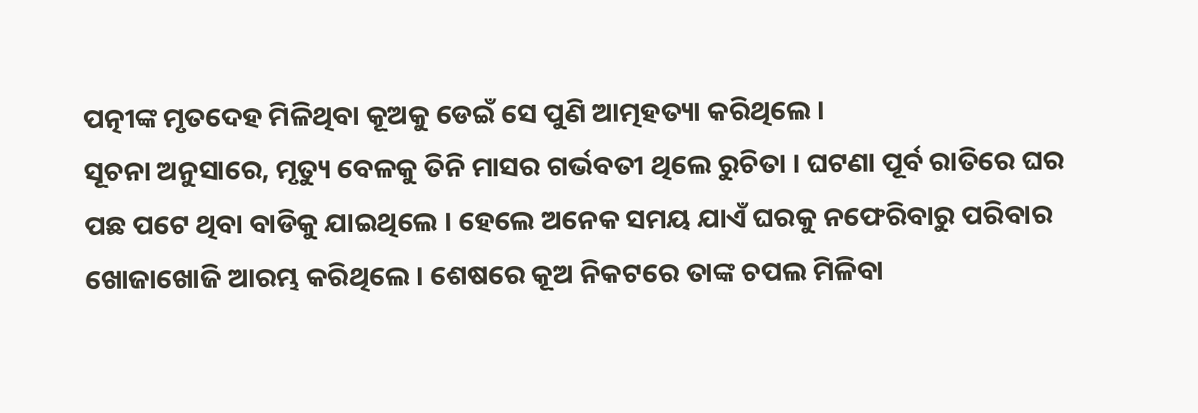ପତ୍ନୀଙ୍କ ମୃତଦେହ ମିଳିଥିବା କୂଅକୁ ଡେଇଁ ସେ ପୁଣି ଆତ୍ମହତ୍ୟା କରିଥିଲେ ।
ସୂଚନା ଅନୁସାରେ, ମୃତ୍ୟୁ ବେଳକୁ ତିନି ମାସର ଗର୍ଭବତୀ ଥିଲେ ରୁଚିତା । ଘଟଣା ପୂର୍ବ ରାତିରେ ଘର ପଛ ପଟେ ଥିବା ବାଡିକୁ ଯାଇଥିଲେ । ହେଲେ ଅନେକ ସମୟ ଯାଏଁ ଘରକୁ ନଫେରିବାରୁ ପରିବାର ଖୋଜାଖୋଜି ଆରମ୍ଭ କରିଥିଲେ । ଶେଷରେ କୂଅ ନିକଟରେ ତାଙ୍କ ଚପଲ ମିଳିବା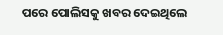ପରେ ପୋଲିସକୁ ଖବର ଦେଇଥିଲେ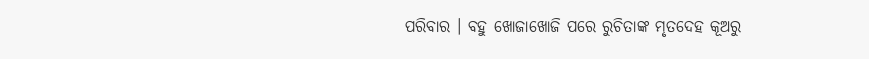ପରିବାର । ବହୁ ଖୋଜାଖୋଜି ପରେ ରୁଚିତାଙ୍କ ମୃତଦେହ କୂଅରୁ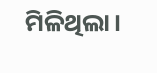ମିଳିଥିଲା।